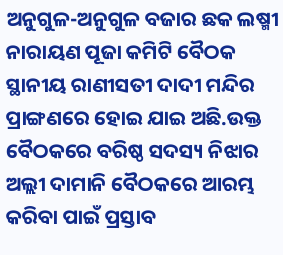ଅନୁଗୁଳ-ଅନୁଗୁଳ ବଜାର ଛକ ଲଷ୍ମୀ ନାରାୟଣ ପୂଜା କମିଟି ବୈଠକ ସ୍ଥାନୀୟ ରାଣୀସତୀ ଦାଦୀ ମନ୍ଦିର ପ୍ରାଙ୍ଗଣରେ ହୋଇ ଯାଇ ଅଛି.ଉକ୍ତ ବୈଠକରେ ବରିଷ୍ଠ ସଦସ୍ୟ ନିଝାର ଅଲ୍ଲୀ ଦାମାନି ବୈଠକରେ ଆରମ୍ଭ କରିବା ପାଇଁ ପ୍ରସ୍ତାବ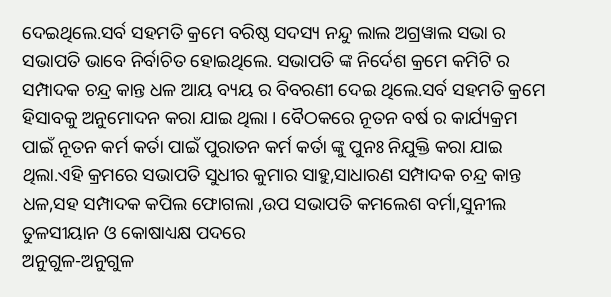ଦେଇଥିଲେ.ସର୍ବ ସହମତି କ୍ରମେ ବରିଷ୍ଠ ସଦସ୍ୟ ନନ୍ଦୁ ଲାଲ ଅଗ୍ରୱାଲ ସଭା ର ସଭାପତି ଭାବେ ନିର୍ବାଚିତ ହୋଇଥିଲେ. ସଭାପତି ଙ୍କ ନିର୍ଦେଶ କ୍ରମେ କମିଟି ର ସମ୍ପାଦକ ଚନ୍ଦ୍ର କାନ୍ତ ଧଳ ଆୟ ବ୍ୟୟ ର ବିବରଣୀ ଦେଇ ଥିଲେ.ସର୍ବ ସହମତି କ୍ରମେ ହିସାବକୁ ଅନୁମୋଦନ କରା ଯାଇ ଥିଲା । ବୈଠକରେ ନୂତନ ବର୍ଷ ର କାର୍ଯ୍ୟକ୍ରମ ପାଇଁ ନୂତନ କର୍ମ କର୍ତା ପାଇଁ ପୁରାତନ କର୍ମ କର୍ତା ଙ୍କୁ ପୁନଃ ନିଯୁକ୍ତି କରା ଯାଇ ଥିଲା.ଏହି କ୍ରମରେ ସଭାପତି ସୁଧୀର କୁମାର ସାହୁ,ସାଧାରଣ ସମ୍ପାଦକ ଚନ୍ଦ୍ର କାନ୍ତ ଧଳ,ସହ ସମ୍ପାଦକ କପିଲ ଫୋଗଲା ,ଉପ ସଭାପତି କମଲେଶ ବର୍ମା,ସୁନୀଲ ତୁଳସୀୟାନ ଓ କୋଷାଧ୍ୟକ୍ଷ ପଦରେ
ଅନୁଗୁଳ-ଅନୁଗୁଳ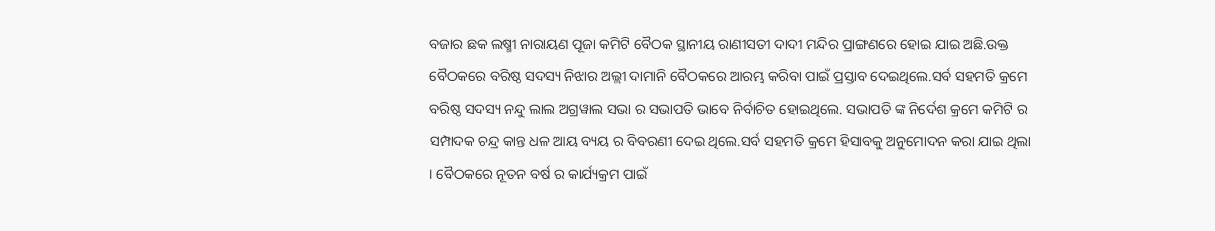ବଜାର ଛକ ଲଷ୍ମୀ ନାରାୟଣ ପୂଜା କମିଟି ବୈଠକ ସ୍ଥାନୀୟ ରାଣୀସତୀ ଦାଦୀ ମନ୍ଦିର ପ୍ରାଙ୍ଗଣରେ ହୋଇ ଯାଇ ଅଛି.ଉକ୍ତ ବୈଠକରେ ବରିଷ୍ଠ ସଦସ୍ୟ ନିଝାର ଅଲ୍ଲୀ ଦାମାନି ବୈଠକରେ ଆରମ୍ଭ କରିବା ପାଇଁ ପ୍ରସ୍ତାବ ଦେଇଥିଲେ.ସର୍ବ ସହମତି କ୍ରମେ ବରିଷ୍ଠ ସଦସ୍ୟ ନନ୍ଦୁ ଲାଲ ଅଗ୍ରୱାଲ ସଭା ର ସଭାପତି ଭାବେ ନିର୍ବାଚିତ ହୋଇଥିଲେ. ସଭାପତି ଙ୍କ ନିର୍ଦେଶ କ୍ରମେ କମିଟି ର ସମ୍ପାଦକ ଚନ୍ଦ୍ର କାନ୍ତ ଧଳ ଆୟ ବ୍ୟୟ ର ବିବରଣୀ ଦେଇ ଥିଲେ.ସର୍ବ ସହମତି କ୍ରମେ ହିସାବକୁ ଅନୁମୋଦନ କରା ଯାଇ ଥିଲା । ବୈଠକରେ ନୂତନ ବର୍ଷ ର କାର୍ଯ୍ୟକ୍ରମ ପାଇଁ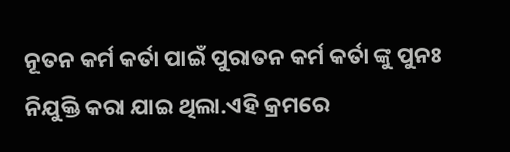ନୂତନ କର୍ମ କର୍ତା ପାଇଁ ପୁରାତନ କର୍ମ କର୍ତା ଙ୍କୁ ପୁନଃ ନିଯୁକ୍ତି କରା ଯାଇ ଥିଲା.ଏହି କ୍ରମରେ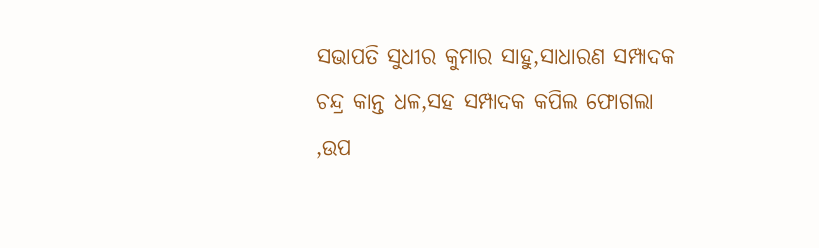ସଭାପତି ସୁଧୀର କୁମାର ସାହୁ,ସାଧାରଣ ସମ୍ପାଦକ ଚନ୍ଦ୍ର କାନ୍ତ ଧଳ,ସହ ସମ୍ପାଦକ କପିଲ ଫୋଗଲା ,ଉପ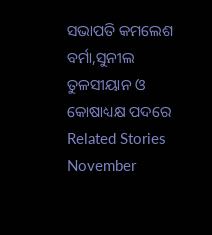ସଭାପତି କମଲେଶ ବର୍ମା,ସୁନୀଲ ତୁଳସୀୟାନ ଓ କୋଷାଧ୍ୟକ୍ଷ ପଦରେ
Related Stories
November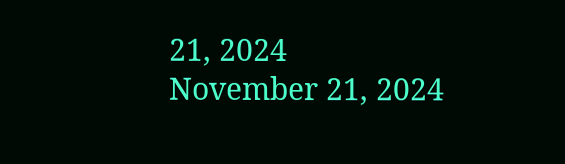21, 2024
November 21, 2024